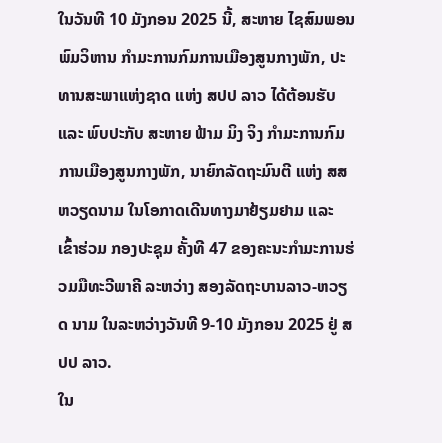ໃນວັນທີ 10 ມັງກອນ 2025 ນີ້, ສະຫາຍ ໄຊສົມພອນ ພົມວິຫານ ກໍາມະການກົມການເມືອງສູນກາງພັກ, ປະທານສະພາແຫ່ງຊາດ ແຫ່ງ ສປປ ລາວ ໄດ້ຕ້ອນຮັບ ແລະ ພົບປະກັບ ສະຫາຍ ຟ້າມ ມິງ ຈິງ ກໍາມະການກົມການເມືອງສູນກາງພັກ, ນາຍົກລັດຖະມົນຕີ ແຫ່ງ ສສ ຫວຽດນາມ ໃນໂອກາດເດີນທາງມາຢ້ຽມຢາມ ແລະ ເຂົ້າຮ່ວມ ກອງປະຊຸມ ຄັ້ງທີ 47 ຂອງຄະນະກໍາມະການຮ່ວມມືທະວີພາຄີ ລະຫວ່າງ ສອງລັດຖະບານລາວ-ຫວຽດ ນາມ ໃນລະຫວ່າງວັນທີ 9-10 ມັງກອນ 2025 ຢູ່ ສປປ ລາວ.
ໃນ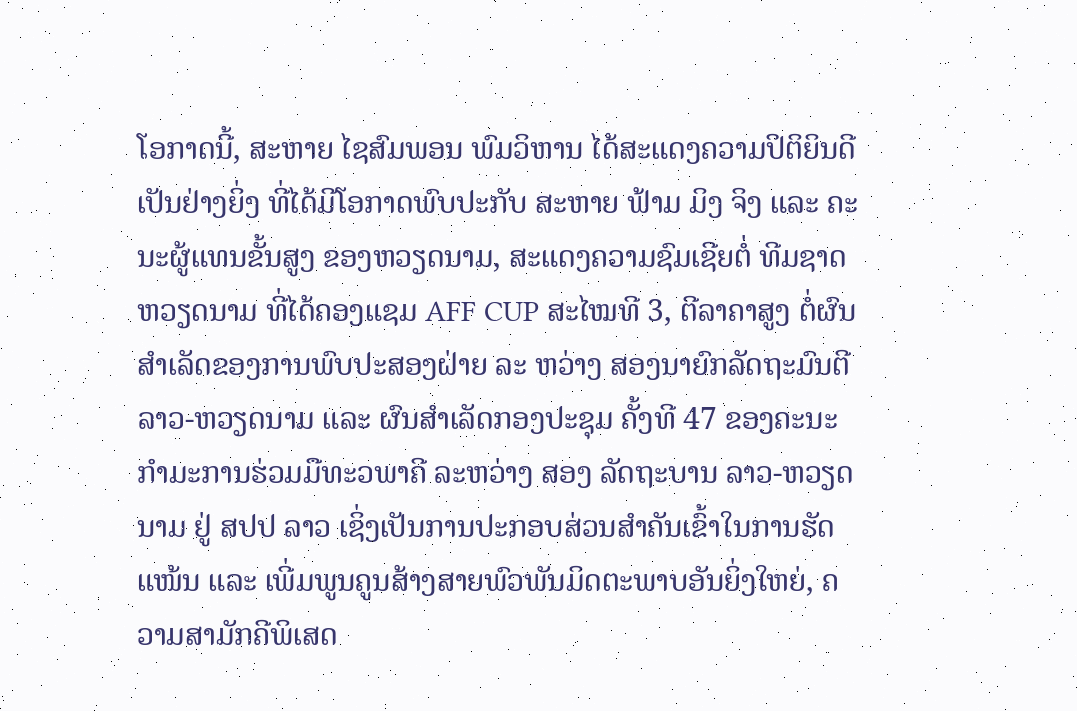ໂອກາດນີ້, ສະຫາຍ ໄຊສົມພອນ ພົມວິຫານ ໄດ້ສະແດງຄວາມປິຕິຍິນດີເປັນຢ່າງຍິ່ງ ທີ່ໄດ້ມີໂອກາດພົບປະກັບ ສະຫາຍ ຟ້າມ ມິງ ຈິງ ແລະ ຄະນະຜູ້ແທນຂັ້ນສູງ ຂອງຫວຽດນາມ, ສະແດງຄວາມຊົມເຊີຍຕໍ່ ທີມຊາດຫວຽດນາມ ທີ່ໄດ້ຄອງແຊມ AFF CUP ສະໄໝທີ 3, ຕີລາຄາສູງ ຕໍ່ຜົນສຳເລັດຂອງການພົບປະສອງຝ່າຍ ລະ ຫວ່າງ ສອງນາຍົກລັດຖະມົນຕີ ລາວ-ຫວຽດນາມ ແລະ ຜົນສໍາເລັດກອງປະຊຸມ ຄັ້ງທີ 47 ຂອງຄະນະກໍາມະການຮ່ວມມືທະວພາຄີ ລະຫວ່າງ ສອງ ລັດຖະບານ ລາວ-ຫວຽດນາມ ຢູ່ ສປປ ລາວ ເຊິ່ງເປັນການປະກອບສ່ວນສໍາຄັນເຂົ້າໃນການຮັດແໜ້ນ ແລະ ເພີ່ມພູນຄູນສ້າງສາຍພົວພັນມິດຕະພາບອັນຍິ່ງໃຫຍ່, ຄວາມສາມັກຄີພິເສດ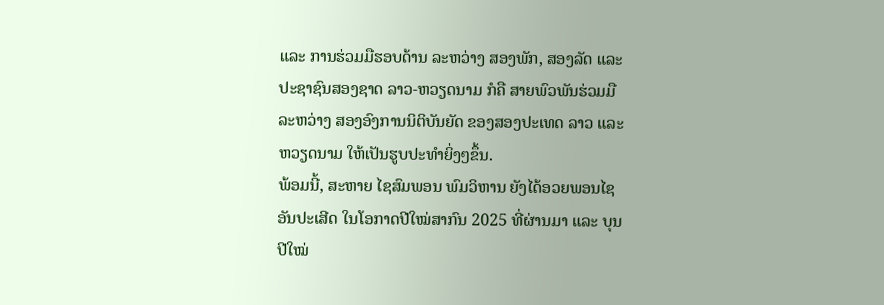ແລະ ການຮ່ວມມືຮອບດ້ານ ລະຫວ່າງ ສອງພັກ, ສອງລັດ ແລະ ປະຊາຊົນສອງຊາດ ລາວ-ຫວຽດນາມ ກໍຄື ສາຍພົວພັນຮ່ວມມື ລະຫວ່າງ ສອງອົງການນິຕິບັນຍັດ ຂອງສອງປະເທດ ລາວ ແລະ ຫວຽດນາມ ໃຫ້ເປັນຮູບປະທຳຍິ່ງໆຂຶ້ນ.
ພ້ອມນີ້, ສະຫາຍ ໄຊສົມພອນ ພົມວິຫານ ຍັງໄດ້ອວຍພອນໄຊອັນປະເສີດ ໃນໂອກາດປີໃໝ່ສາກົນ 2025 ທີ່ຜ່ານມາ ແລະ ບຸນປີໃໝ່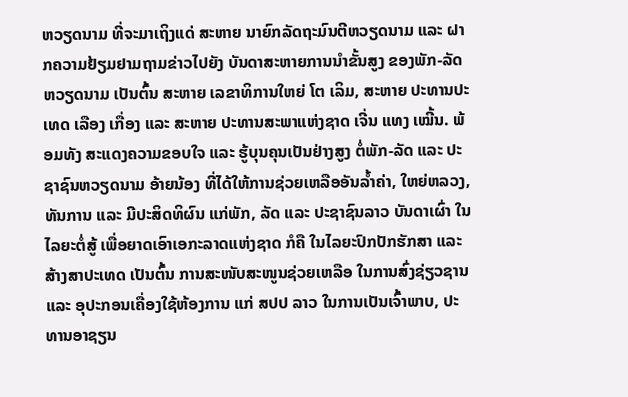ຫວຽດນາມ ທີ່ຈະມາເຖິງແດ່ ສະຫາຍ ນາຍົກລັດຖະມົນຕີຫວຽດນາມ ແລະ ຝາກຄວາມຢ້ຽມຢາມຖາມຂ່າວໄປຍັງ ບັນດາສະຫາຍການນຳຂັ້ນສູງ ຂອງພັກ-ລັດຫວຽດນາມ ເປັນຕົ້ນ ສະຫາຍ ເລຂາທິການໃຫຍ່ ໂຕ ເລິມ, ສະຫາຍ ປະທານປະເທດ ເລືອງ ເກື່ອງ ແລະ ສະຫາຍ ປະທານສະພາແຫ່ງຊາດ ເຈີ່ນ ແທງ ເໝີ້ນ. ພ້ອມທັງ ສະແດງຄວາມຂອບໃຈ ແລະ ຮູ້ບຸນຄຸນເປັນຢ່າງສູງ ຕໍ່ພັກ-ລັດ ແລະ ປະຊາຊົນຫວຽດນາມ ອ້າຍນ້ອງ ທີ່ໄດ້ໃຫ້ການຊ່ວຍເຫລືອອັນລໍ້າຄ່າ, ໃຫຍ່ຫລວງ, ທັນການ ແລະ ມີປະສິດທິຜົນ ແກ່ພັກ, ລັດ ແລະ ປະຊາຊົນລາວ ບັນດາເຜົ່າ ໃນໄລຍະຕໍ່ສູ້ ເພື່ອຍາດເອົາເອກະລາດແຫ່ງຊາດ ກໍຄື ໃນໄລຍະປົກປັກຮັກສາ ແລະ ສ້າງສາປະເທດ ເປັນຕົ້ນ ການສະໜັບສະໜູນຊ່ວຍເຫລືອ ໃນການສົ່ງຊ່ຽວຊານ ແລະ ອຸປະກອນເຄື່ອງໃຊ້ຫ້ອງການ ແກ່ ສປປ ລາວ ໃນການເປັນເຈົ້າພາບ, ປະທານອາຊຽນ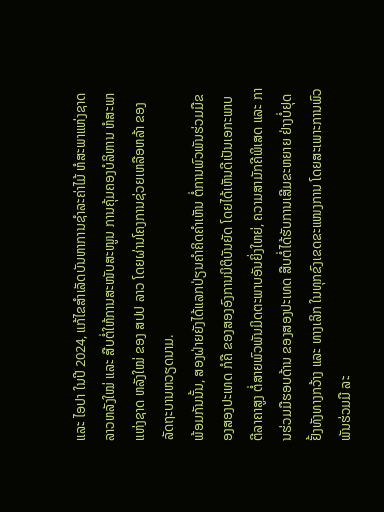ແລະ ໄອປາ ໃນປີ 2024, ແກ້ໄຂສຳເລັດບັນຫາການຊໍາລະຄ່າໄມ້ ຫໍສະພາແຫ່ງຊາດລາວຫລັງໃໝ່ ແລະ ສືບຕໍ່ໃຫ້ການສະໜັບສະໜູນ ການຄຸ້ມຄອງບໍລິຫານ ຫໍສະພາແຫ່ງຊາດ ຫລັງໃໝ່ ຂອງ ສປປ ລາວ ໂດຍຜ່ານໂຄງການຊ່ວຍເຫລືອຫລ້າ ຂອງລັດຖະບານຫວຽດນາມ.
ພ້ອມກັນນັ້ນ, ສອງຝ່າຍຍັງໄດ້ແລກປ່ຽນຄໍາຄິດຄໍາເຫັນ ຕໍ່ການພົວພັນຮ່ວມມືຂອງສອງປະເທດ ກໍຄື ຂອງສອງອົງການນິຕິບັນຍັດ ໂດຍໄດ້ເຫັນດີເປັນເອກະພາບຕີລາຄາສູງ ຕໍ່ສາຍພົວພັນມິດຕະພາບອັນຍິ່ງໃຫຍ່, ຄວາມສາມັກຄີພິເສດ ແລະ ການຮ່ວມມືຮອບດ້ານ ຂອງສອງປະເທດ ສືບຕໍ່ໄດ້ຮັບການເສີມຂະຫຍາຍ ຢ່າງບໍ່ຢຸດຢັ້ງທັງທາງກວ້າງ ແລະ ທາງເລິກ ໃນທຸກຂົງເຂດຂະແໜງການ ໂດຍສະເພາະການພົວພັນຮ່ວມມື ລະ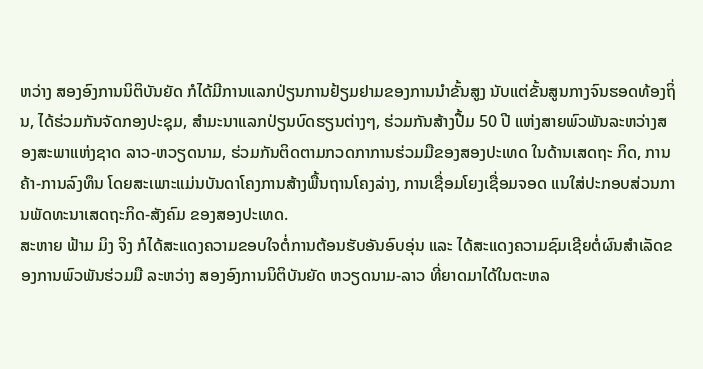ຫວ່າງ ສອງອົງການນິຕິບັນຍັດ ກໍໄດ້ມີການແລກປ່ຽນການຢ້ຽມຢາມຂອງການນໍາຂັ້ນສູງ ນັບແຕ່ຂັ້ນສູນກາງຈົນຮອດທ້ອງຖິ່ນ, ໄດ້ຮ່ວມກັນຈັດກອງປະຊຸມ, ສໍາມະນາແລກປ່ຽນບົດຮຽນຕ່າງໆ, ຮ່ວມກັນສ້າງປື້ມ 50 ປີ ແຫ່ງສາຍພົວພັນລະຫວ່າງສອງສະພາແຫ່ງຊາດ ລາວ-ຫວຽດນາມ, ຮ່ວມກັນຕິດຕາມກວດກາການຮ່ວມມືຂອງສອງປະເທດ ໃນດ້ານເສດຖະ ກິດ, ການຄ້າ-ການລົງທຶນ ໂດຍສະເພາະແມ່ນບັນດາໂຄງການສ້າງພື້ນຖານໂຄງລ່າງ, ການເຊື່ອມໂຍງເຊື່ອມຈອດ ແນໃສ່ປະກອບສ່ວນການພັດທະນາເສດຖະກິດ-ສັງຄົມ ຂອງສອງປະເທດ.
ສະຫາຍ ຟ້າມ ມິງ ຈິງ ກໍໄດ້ສະແດງຄວາມຂອບໃຈຕໍ່ການຕ້ອນຮັບອັນອົບອຸ່ນ ແລະ ໄດ້ສະແດງຄວາມຊົມເຊີຍຕໍ່ຜົນສໍາເລັດຂອງການພົວພັນຮ່ວມມື ລະຫວ່າງ ສອງອົງການນິຕິບັນຍັດ ຫວຽດນາມ-ລາວ ທີ່ຍາດມາໄດ້ໃນຕະຫລ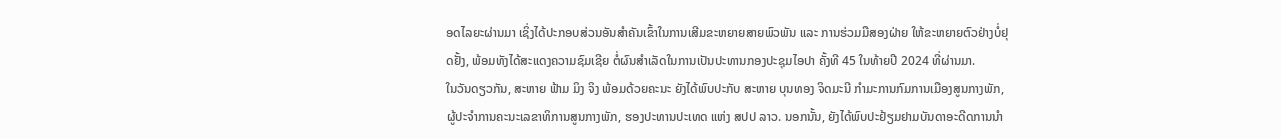ອດໄລຍະຜ່ານມາ ເຊິ່ງໄດ້ປະກອບສ່ວນອັນສໍາຄັນເຂົ້າໃນການເສີມຂະຫຍາຍສາຍພົວພັນ ແລະ ການຮ່ວມມືສອງຝ່າຍ ໃຫ້ຂະຫຍາຍຕົວຢ່າງບໍ່ຢຸດຢັ້ງ, ພ້ອມທັງໄດ້ສະແດງຄວາມຊົມເຊີຍ ຕໍ່ຜົນສໍາເລັດໃນການເປັນປະທານກອງປະຊຸມໄອປາ ຄັ້ງທີ 45 ໃນທ້າຍປີ 2024 ທີ່ຜ່ານມາ.
ໃນວັນດຽວກັນ, ສະຫາຍ ຟ້າມ ມິງ ຈິງ ພ້ອມດ້ວຍຄະນະ ຍັງໄດ້ພົບປະກັບ ສະຫາຍ ບຸນທອງ ຈິດມະນີ ກໍາມະການກົມການເມືອງສູນກາງພັກ, ຜູ້ປະຈໍາການຄະນະເລຂາທິການສູນກາງພັກ, ຮອງປະທານປະເທດ ແຫ່ງ ສປປ ລາວ. ນອກນັ້ນ, ຍັງໄດ້ພົບປະຢ້ຽມຢາມບັນດາອະດີດການນໍາ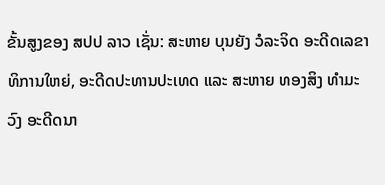ຂັ້ນສູງຂອງ ສປປ ລາວ ເຊັ່ນ: ສະຫາຍ ບຸນຍັງ ວໍລະຈິດ ອະດີດເລຂາທິການໃຫຍ່, ອະດີດປະທານປະເທດ ແລະ ສະຫາຍ ທອງສິງ ທໍາມະວົງ ອະດີດນາ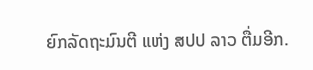ຍົກລັດຖະມົນຕີ ແຫ່ງ ສປປ ລາວ ຕື່ມອີກ.